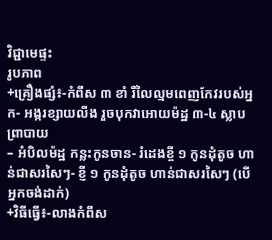វិជ្ជាមេផ្ទះ
រូបភាព
+គ្រឿងផ្សំ៖-កំពឹស ៣ ខាំ រឺលៃល្មមពេញកែវរបស់អ្នក- អង្ករខ្សាយលីង រួចបុកវាអោយម៉ដ្ឋ ៣-៤ ស្លាបព្រាបាយ
– អំបិលម៉ដ្ឋ កន្លះកូនចាន- រំដេងខ្ចី ១ កូនដុំតូច ហាន់ជាសរសៃៗ- ខ្ញី ១ កូនដុំតូច ហាន់ជាសរសៃៗ (បើអ្នកចង់ដាក់)
+វិធីធ្វើ៖-លាងកំពឹស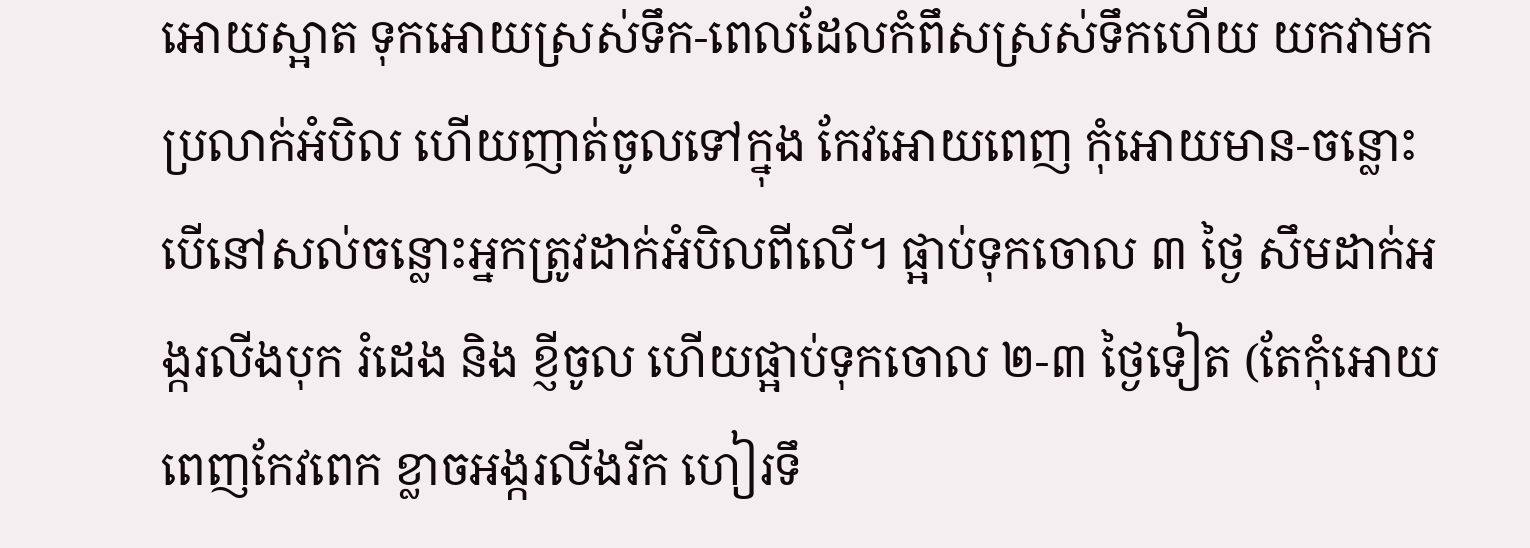អោយស្អាត ទុកអោយស្រស់ទឹក-ពេលដែលកំពឹសស្រស់ទឹកហើយ យកវាមកប្រលាក់អំបិល ហើយញាត់ចូលទៅក្នុង កែវអោយពេញ កុំអោយមាន-ចន្លោះ បើនៅសល់ចន្លោះអ្នកត្រូវដាក់អំបិលពីលើ។ ផ្អាប់ទុកចោល ៣ ថ្ងៃ សឹមដាក់អង្ករលីងបុក រំដេង និង ខ្ញីចូល ហើយផ្អាប់ទុកចោល ២-៣ ថ្ងៃទៀត (តែកុំអោយពេញកែវពេក ខ្លាចអង្ករលីងរីក ហៀរទឹ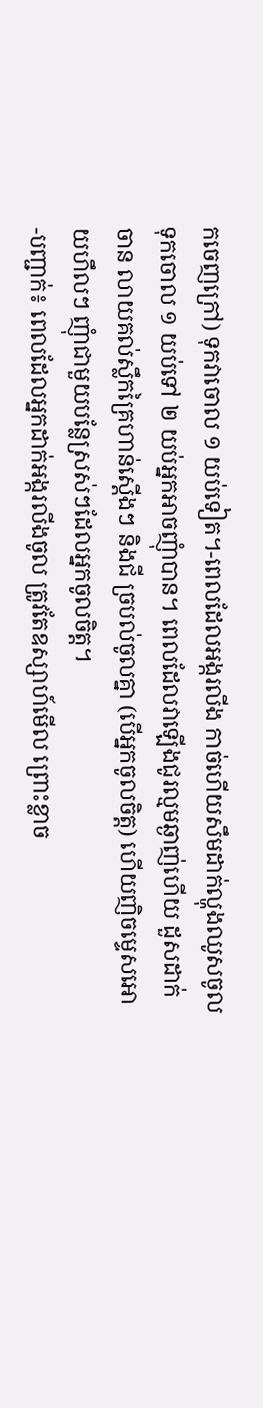កចេញក្រៅ) ទុកវាចោល ១ យប់ទៀត។-ពេលដែលអង្ករលីង កាច់ហើយសឹមដាក់ល្ហុងឈូសចូល ទុកចោល ១ យប់ទៅ ២ យប់អ្នកអាចញុំាបាន។ ពេលដែលវាឡើងជូរល្មមឆ្ងាញ់ហើយ ដួសដាក់ចាន លាយគល់ស្លឹកគ្រៃហាន់ស្តើងៗ និងជី ច្របល់ចូលគ្នា (បើអ្នកចូលចិត្ត) ហើយញិចម្ទេសអោយហឹលៗ ញុំាជាមួយបន្លែស្រស់ៗដែលអ្នកចូលចិត្ត។
-បញ្ជាក់៖ ពេលដែលអ្នកដាក់អង្ករលីងចូល ត្រូវតែឧស្សាហ៍មើល ព្រោះខ្លាច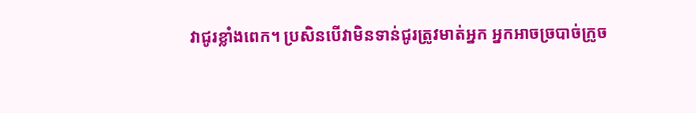វាជូរខ្លាំងពេក។ ប្រសិនបើវាមិនទាន់ជូរត្រូវមាត់អ្នក អ្នកអាចច្របាច់ក្រូច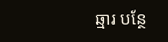ឆ្មារ បន្ថែ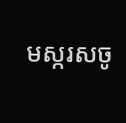មស្ករសចូ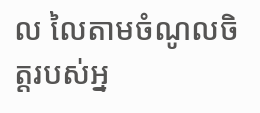ល លៃតាមចំណូលចិត្តរបស់អ្ន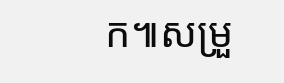ក៕សម្រួ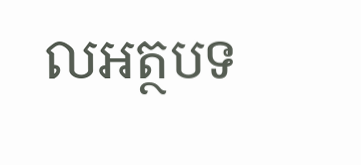លអត្ថបទ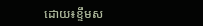ដោយ៖ខ្ទឹមស